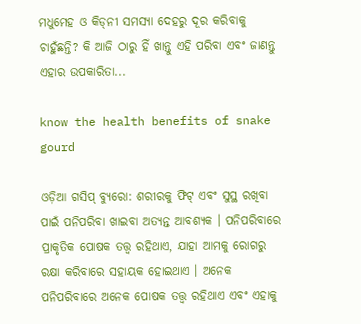ମଧୁମେହ ଓ କିଡ୍‌ନୀ ସମସ୍ୟା ଦେହରୁ ଦୂର କରିବାକୁ ଚାହୁଁଛନ୍ତି? କି ଆଜି ଠାରୁ ହିଁ ଖାନ୍ତୁ ଏହି ପରିବା ଏବଂ ଜାଣନ୍ତୁ ଏହାର ଉପକାରିତା...

know the health benefits of snake gourd

ଓଡ଼ିଆ ଗସିପ୍ ବ୍ୟୁରୋ: ଶରୀରକୁ ଫିଟ୍ ଏବଂ ସୁସ୍ଥ ରଖିବା ପାଇଁ ପନିପରିବା ଖାଇବା ଅତ୍ୟନ୍ତ ଆବଶ୍ୟକ । ପନିପରିବାରେ ପ୍ରାକୃତିକ ପୋଷକ ତତ୍ତ୍ୱ ରହିଥାଏ, ଯାହା ଆମକୁ ରୋଗରୁ ରକ୍ଷା କରିବାରେ ସହାୟକ ହୋଇଥାଏ । ଅନେକ ପନିପରିବାରେ ଅନେକ ପୋଷକ ତତ୍ତ୍ୱ ରହିଥାଏ ଏବଂ ଏହାକୁ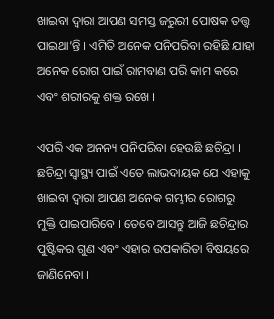ଖାଇବା ଦ୍ୱାରା ଆପଣ ସମସ୍ତ ଜରୁରୀ ପୋଷକ ତତ୍ତ୍ୱ ପାଇଥା’ନ୍ତି । ଏମିତି ଅନେକ ପନିପରିବା ରହିଛି ଯାହା ଅନେକ ରୋଗ ପାଇଁ ରାମବାଣ ପରି କାମ କରେ ଏବଂ ଶରୀରକୁ ଶକ୍ତ ରଖେ ।

ଏପରି ଏକ ଅନନ୍ୟ ପନିପରିବା ହେଉଛି ଛଚିନ୍ଦ୍ରା । ଛଚିନ୍ଦ୍ରା ସ୍ୱାସ୍ଥ୍ୟ ପାଇଁ ଏତେ ଲାଭଦାୟକ ଯେ ଏହାକୁ ଖାଇବା ଦ୍ୱାରା ଆପଣ ଅନେକ ଗମ୍ଭୀର ରୋଗରୁ ମୁକ୍ତି ପାଇପାରିବେ । ତେବେ ଆସନ୍ତୁ ଆଜି ଛଚିନ୍ଦ୍ରାର ପୁଷ୍ଟିକର ଗୁଣ ଏବଂ ଏହାର ଉପକାରିତା ବିଷୟରେ ଜାଣିନେବା ।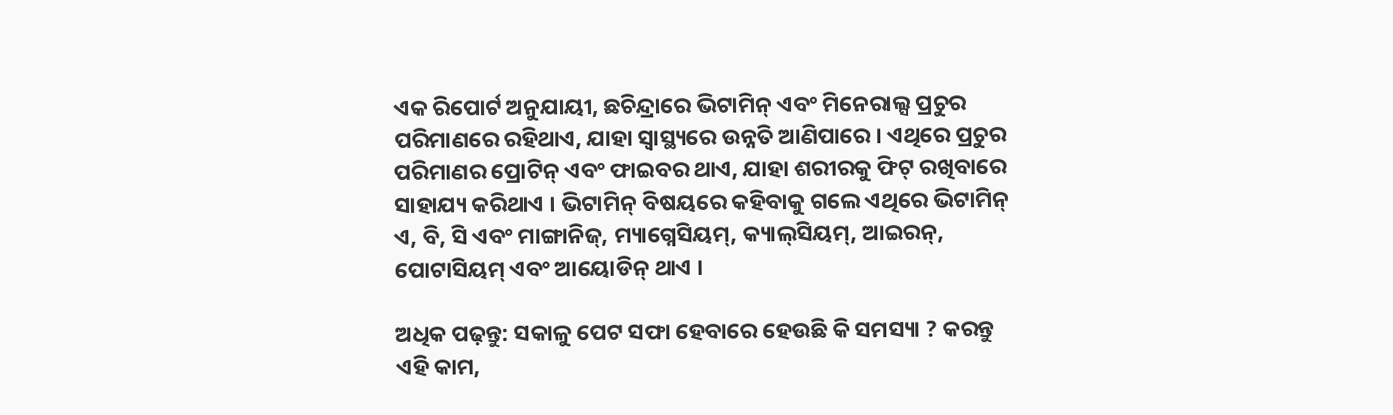ଏକ ରିପୋର୍ଟ ଅନୁଯାୟୀ, ଛଚିନ୍ଦ୍ରାରେ ଭିଟାମିନ୍ ଏବଂ ମିନେରାଲ୍ସ ପ୍ରଚୁର ପରିମାଣରେ ରହିଥାଏ, ଯାହା ସ୍ୱାସ୍ଥ୍ୟରେ ଉନ୍ନତି ଆଣିପାରେ । ଏଥିରେ ପ୍ରଚୁର ପରିମାଣର ପ୍ରୋଟିନ୍ ଏବଂ ଫାଇବର ଥାଏ, ଯାହା ଶରୀରକୁ ଫିଟ୍ ରଖିବାରେ ସାହାଯ୍ୟ କରିଥାଏ । ଭିଟାମିନ୍ ବିଷୟରେ କହିବାକୁ ଗଲେ ଏଥିରେ ଭିଟାମିନ୍ ଏ, ବି, ସି ଏବଂ ମାଙ୍ଗାନିଜ୍, ମ୍ୟାଗ୍ନେସିୟମ୍, କ୍ୟାଲ୍‌ସିୟମ୍, ଆଇରନ୍, ପୋଟାସିୟମ୍ ଏବଂ ଆୟୋଡିନ୍ ଥାଏ ।

ଅଧିକ ପଢ଼ନ୍ତୁ: ସକାଳୁ ପେଟ ସଫା ହେବାରେ ହେଉଛି କି ସମସ୍ୟା ? କରନ୍ତୁ ଏହି କାମ,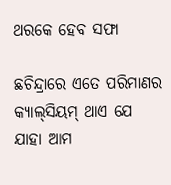ଥରକେ ହେବ ସଫା

ଛଚିନ୍ଦ୍ରାରେ ଏତେ ପରିମାଣର କ୍ୟାଲ୍‌ସିୟମ୍‌ ଥାଏ ଯେ ଯାହା ଆମ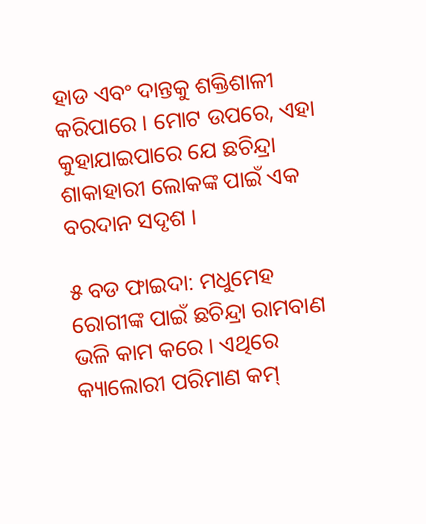ହାଡ ଏବଂ ଦାନ୍ତକୁ ଶକ୍ତିଶାଳୀ କରିପାରେ । ମୋଟ ଉପରେ, ଏହା କୁହାଯାଇପାରେ ଯେ ଛଚିନ୍ଦ୍ରା ଶାକାହାରୀ ଲୋକଙ୍କ ପାଇଁ ଏକ ବରଦାନ ସଦୃଶ ।

୫ ବଡ ଫାଇଦା: ମଧୁମେହ ରୋଗୀଙ୍କ ପାଇଁ ଛଚିନ୍ଦ୍ରା ରାମବାଣ ଭଳି କାମ କରେ । ଏଥିରେ କ୍ୟାଲୋରୀ ପରିମାଣ କମ୍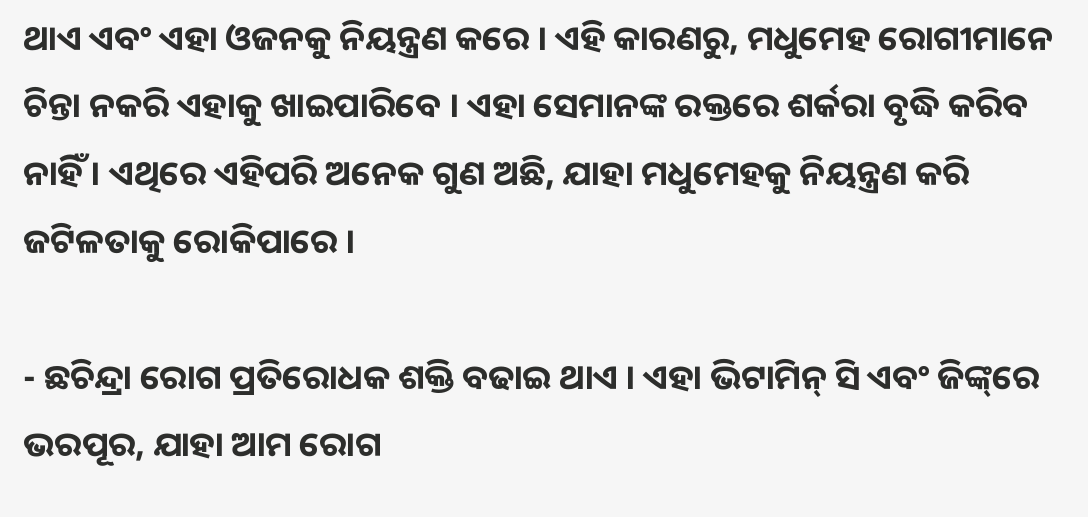ଥାଏ ଏବଂ ଏହା ଓଜନକୁ ନିୟନ୍ତ୍ରଣ କରେ । ଏହି କାରଣରୁ, ମଧୁମେହ ରୋଗୀମାନେ ଚିନ୍ତା ନକରି ଏହାକୁ ଖାଇପାରିବେ । ଏହା ସେମାନଙ୍କ ରକ୍ତରେ ଶର୍କରା ବୃଦ୍ଧି କରିବ ନାହିଁ । ଏଥିରେ ଏହିପରି ଅନେକ ଗୁଣ ଅଛି, ଯାହା ମଧୁମେହକୁ ନିୟନ୍ତ୍ରଣ କରି ଜଟିଳତାକୁ ରୋକିପାରେ ।

- ଛଚିନ୍ଦ୍ରା ରୋଗ ପ୍ରତିରୋଧକ ଶକ୍ତି ବଢାଇ ଥାଏ । ଏହା ଭିଟାମିନ୍ ସି ଏବଂ ଜିଙ୍କ୍‌ରେ ଭରପୂର, ଯାହା ଆମ ରୋଗ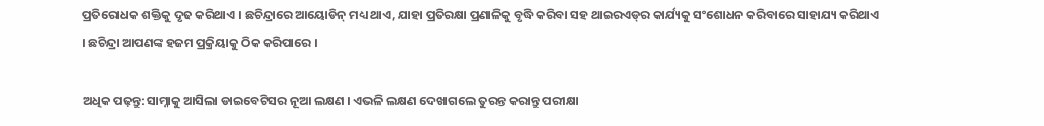ପ୍ରତିରୋଧକ ଶକ୍ତିକୁ ଦୃଢ କରିଥାଏ । ଛଚିନ୍ଦ୍ରାରେ ଆୟୋଡିନ୍ ମଧ୍ୟ ଥାଏ, ଯାହା ପ୍ରତିରକ୍ଷା ପ୍ରଣାଳିକୁ ବୃଦ୍ଧି କରିବା ସହ ଥାଇରଏଡ୍‌ର କାର୍ଯ୍ୟକୁ ସଂଶୋଧନ କରିବାରେ ସାହାଯ୍ୟ କରିଥାଏ । ଛଚିନ୍ଦ୍ରା ଆପଣଙ୍କ ହଜମ ପ୍ରକ୍ରିୟାକୁ ଠିକ କରିପାରେ ।

ଅଧିକ ପଢ଼ନ୍ତୁ: ସାମ୍ନାକୁ ଆସିଲା ଡାଇବେଟିସର ନୂଆ ଲକ୍ଷଣ । ଏଭଳି ଲକ୍ଷଣ ଦେଖାଗଲେ ତୁରନ୍ତ କରାନ୍ତୁ ପରୀକ୍ଷା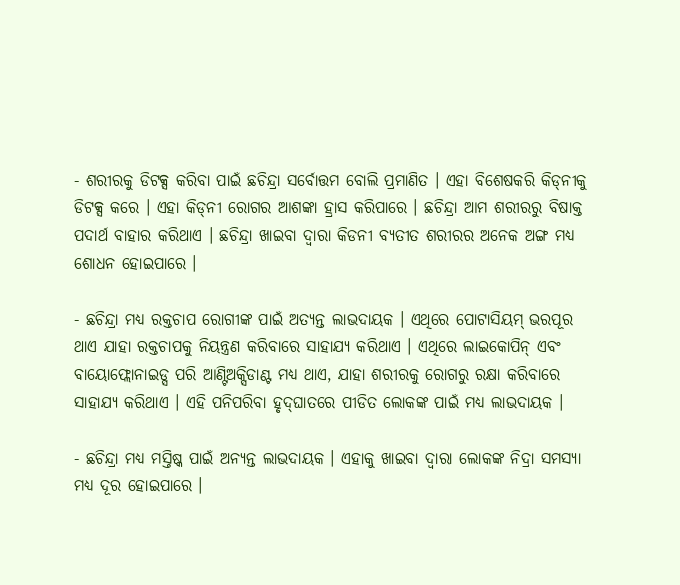- ଶରୀରକୁ ଡିଟକ୍ସ କରିବା ପାଇଁ ଛଚିନ୍ଦ୍ରା ସର୍ବୋତ୍ତମ ବୋଲି ପ୍ରମାଣିତ । ଏହା ବିଶେଷକରି କିଡ୍‌ନୀକୁ ଡିଟକ୍ସ କରେ । ଏହା କିଡ୍‌ନୀ ରୋଗର ଆଶଙ୍କା ହ୍ରାସ କରିପାରେ । ଛଚିନ୍ଦ୍ରା ଆମ ଶରୀରରୁ ବିଷାକ୍ତ ପଦାର୍ଥ ବାହାର କରିଥାଏ । ଛଚିନ୍ଦ୍ରା ଖାଇବା ଦ୍ୱାରା କିଡନୀ ବ୍ୟତୀତ ଶରୀରର ଅନେକ ଅଙ୍ଗ ମଧ୍ୟ ଶୋଧନ ହୋଇପାରେ ।

- ଛଚିନ୍ଦ୍ରା ମଧ୍ୟ ରକ୍ତଚାପ ରୋଗୀଙ୍କ ପାଇଁ ଅତ୍ୟନ୍ତ ଲାଭଦାୟକ । ଏଥିରେ ପୋଟାସିୟମ୍ ଭରପୂର ଥାଏ ଯାହା ରକ୍ତଚାପକୁ ନିୟନ୍ତ୍ରଣ କରିବାରେ ସାହାଯ୍ୟ କରିଥାଏ । ଏଥିରେ ଲାଇକୋପିନ୍ ଏବଂ ବାୟୋଫ୍ଲୋନାଇଡ୍ସ ପରି ଆଣ୍ଟିଅକ୍ସିଡାଣ୍ଟ ମଧ୍ୟ ଥାଏ, ଯାହା ଶରୀରକୁ ରୋଗରୁ ରକ୍ଷା କରିବାରେ ସାହାଯ୍ୟ କରିଥାଏ । ଏହି ପନିପରିବା ହୃଦ୍‌ଘାତରେ ପୀଡିତ ଲୋକଙ୍କ ପାଇଁ ମଧ୍ୟ ଲାଭଦାୟକ ।

- ଛଚିନ୍ଦ୍ରା ମଧ୍ୟ ମସ୍ତିଷ୍କ ପାଇଁ ଅନ୍ୟନ୍ତ ଲାଭଦାୟକ । ଏହାକୁ ଖାଇବା ଦ୍ୱାରା ଲୋକଙ୍କ ନିଦ୍ରା ସମସ୍ୟା ମଧ୍ୟ ଦୂର ହୋଇପାରେ ।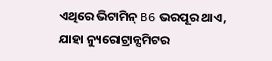ଏଥିରେ ଭିଟାମିନ୍ B6 ଭରପୂର ଥାଏ, ଯାହା ନ୍ୟୁରୋଟ୍ରାନ୍ସମିଟର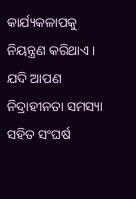କାର୍ଯ୍ୟକଳାପକୁ ନିୟନ୍ତ୍ରଣ କରିଥାଏ । ଯଦି ଆପଣ ନିଦ୍ରାହୀନତା ସମସ୍ୟା ସହିତ ସଂଘର୍ଷ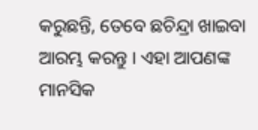କରୁଛନ୍ତି, ତେବେ ଛଚିନ୍ଦ୍ରା ଖାଇବା ଆରମ୍ଭ କରନ୍ତୁ । ଏହା ଆପଣଙ୍କ ମାନସିକ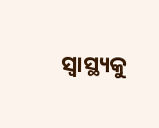ସ୍ୱାସ୍ଥ୍ୟକୁ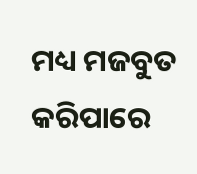ମଧ୍ୟ ମଜବୁତ କରିପାରେ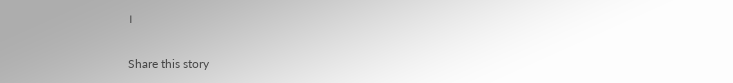।

Share this story